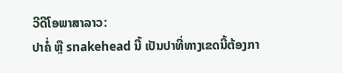ວີດີໂອພາສາລາວ:
ປາຄໍ່ ຫຼື snakehead ນີ້ ເປັນປາທີ່ທາງເຂດນີ້ຕ້ອງກາ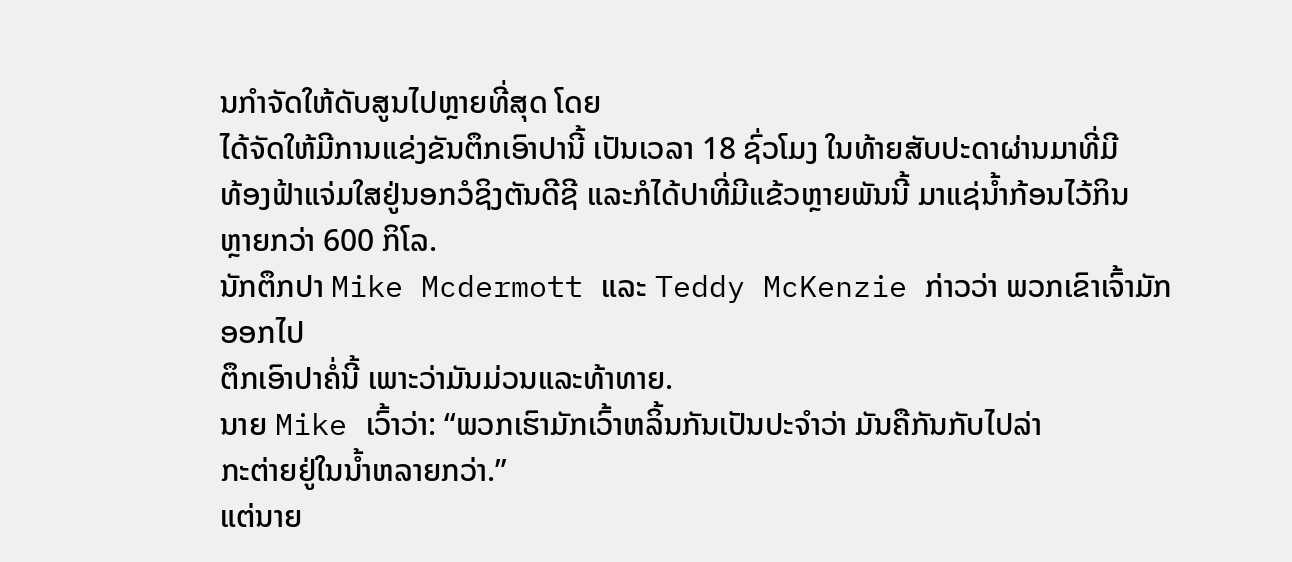ນກໍາຈັດໃຫ້ດັບສູນໄປຫຼາຍທີ່ສຸດ ໂດຍ
ໄດ້ຈັດໃຫ້ມີການແຂ່ງຂັນຕຶກເອົາປານີ້ ເປັນເວລາ 18 ຊົ່ວໂມງ ໃນທ້າຍສັບປະດາຜ່ານມາທີ່ມີ
ທ້ອງຟ້າແຈ່ມໃສຢູ່ນອກວໍຊິງຕັນດີຊີ ແລະກໍໄດ້ປາທີ່ມີແຂ້ວຫຼາຍພັນນີ້ ມາແຊ່ນໍ້າກ້ອນໄວ້ກິນ
ຫຼາຍກວ່າ 600 ກິໂລ.
ນັກຕຶກປາ Mike Mcdermott ແລະ Teddy McKenzie ກ່າວວ່າ ພວກເຂົາເຈົ້າມັກອອກໄປ
ຕຶກເອົາປາຄໍ່ນີ້ ເພາະວ່າມັນມ່ວນແລະທ້າທາຍ.
ນາຍ Mike ເວົ້າວ່າ: “ພວກເຮົາມັກເວົ້າຫລິ້ນກັນເປັນປະຈໍາວ່າ ມັນຄືກັນກັບໄປລ່າ
ກະຕ່າຍຢູ່ໃນນໍ້າຫລາຍກວ່າ.”
ແຕ່ນາຍ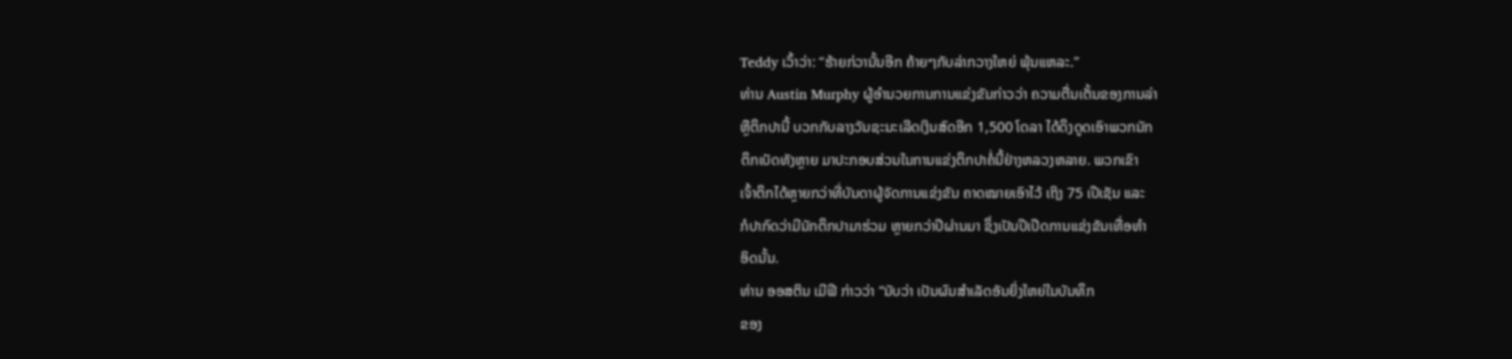Teddy ເວົ້າວ່າ: “ຮ້າຍກ່ວານັ້ນອີກ ຄ້າຍໆກັບລ່າກວາງໃຫຍ່ ພຸ້ນແຫລະ.”
ທ່ານ Austin Murphy ຜູ້ອໍານວຍການການແຂ່ງຂັນກ່າວວ່າ ຄວາມຕື່ນເຕັ້ນຂອງການລ່າ
ຫຼືຕຶກປານີ້ ບວກກັບລາງວັນຊະນະເລີດເງິນສົດອີກ 1,500 ໂດລາ ໄດ້ດຶງດູດເອົາພວກນັກ
ຕຶກເບັດທັງຫຼາຍ ມາປະກອບສ່ວນໃນການແຂ່ງຕຶກປາຄໍ່ນີ້ຢ່າງຫລວງຫລາຍ. ພວກເຂົາ
ເຈົ້າຕຶກໄດ້ຫຼາຍກວ່າທີ່ບັນດາຜູ້ຈັດການແຂ່ງຂັນ ຄາດໝາຍເອົາໄວ້ ເຖິງ 75 ເປີເຊັນ ແລະ
ກໍປາກົດວ່າມີນັກຕຶກປາມາຮ່ວມ ຫຼາຍກວ່າປີຜ່ານມາ ຊຶ່ງເປັນປີເປີດການແຂ່ງຂັນເທື່ອທໍາ
ອິດນັ້ນ.
ທ່ານ ອອສຕິນ ເມີຟີ ກ່າວວ່າ “ນັບວ່າ ເປັນຜົນສໍາເລັດອັນຍິ່ງໃຫຍ່ໃນບັນທຶກ
ຂອງ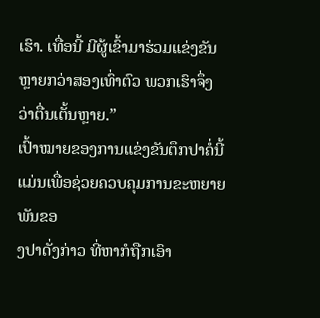ເຮົາ. ເທື່ອນີ້ ມີຜູ້ເຂົ້າມາຮ່ວມແຂ່ງຂັນ ຫຼາຍກວ່າສອງເທົ່າຕົວ ພວກເຮົາຈຶ່ງ
ວ່າຕື່ນເຕັ້ນຫຼາຍ.”
ເປົ້າໝາຍຂອງການແຂ່ງຂັນຕຶກປາຄໍ່ນີ້ ແມ່ນເພື່ອຊ່ວຍຄວບຄຸມການຂະຫຍາຍພັນຂອ
ງປາດັ່ງກ່າວ ທີ່ຫາກໍຖືກເອົາ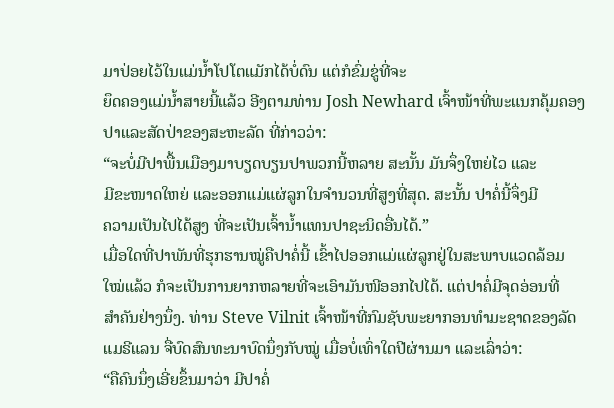ມາປ່ອຍໄວ້ໃນແມ່ນໍ້າໂປໂຕແມັກໄດ້ບໍ່ດົນ ແຕ່ກໍຂົ່ມຂູ່ທີ່ຈະ
ຍຶດຄອງແມ່ນໍ້າສາຍນີ້ແລ້ວ ອີງຕາມທ່ານ Josh Newhard ເຈົ້າໜ້າທີ່ພະແນກຄຸ້ມຄອງ
ປາແລະສັດປ່າຂອງສະຫະລັດ ທີ່ກ່າວວ່າ:
“ຈະບໍ່ມີປາພື້ນເມືອງມາບຽດບຽນປາພວກນີ້ຫລາຍ ສະນັ້ນ ມັນຈຶ່ງໃຫຍ່ໄວ ແລະ
ມີຂະໜາດໃຫຍ່ ແລະອອກແມ່ແຜ່ລູກໃນຈໍານວນທີ່ສູງທີ່ສຸດ. ສະນັ້ນ ປາຄໍ່ນີ້ຈຶ່ງມີ
ຄວາມເປັນໄປໄດ້ສູງ ທີ່ຈະເປັນເຈົ້ານໍ້າແທນປາຊະນິດອື່ນໄດ້.”
ເມື່ອໃດທີ່ປາພັນທີ່ຮຸກຮານໝູ່ຄືປາຄໍ່ນີ້ ເຂົ້າໄປອອກແມ່ແຜ່ລູກຢູ່ໃນສະພາບແວດລ້ອມ
ໃໝ່ແລ້ວ ກໍຈະເປັນການຍາກຫລາຍທີ່ຈະເອົາມັນໜີອອກໄປໄດ້. ແຕ່ປາຄໍ່ມີຈຸດອ່ອນທີ່
ສໍາຄັນຢ່າງນຶ່ງ. ທ່ານ Steve Vilnit ເຈົ້າໜ້າທີ່ກົມຊັບພະຍາກອນທໍາມະຊາດຂອງລັດ
ແມຣີແລນ ຈື່ບົດສົນທະນາບົດນຶ່ງກັບໝູ່ ເມື່ອບໍ່ເທົ່າໃດປີຜ່ານມາ ແລະເລົ່າວ່າ:
“ຄືຄົນນຶ່ງເອີ່ຍຂຶ້ນມາວ່າ ມີປາຄໍ່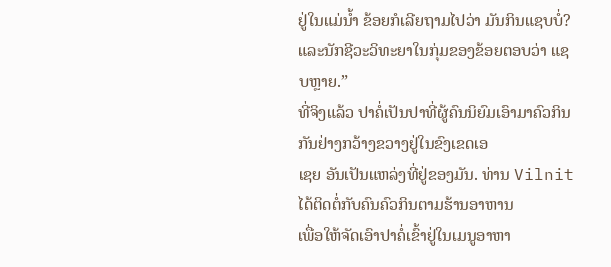ຢູ່ໃນແມ່ນໍ້າ ຂ້ອຍກໍເລີຍຖາມໄປວ່າ ມັນກິນແຊບບໍ່?
ແລະນັກຊີວະວິທະຍາໃນກຸ່ມຂອງຂ້ອຍຕອບວ່າ ແຊບຫຼາຍ.”
ທີ່ຈິງແລ້ວ ປາຄໍ່ເປັນປາທີ່ຜູ້ຄົນນິຍົມເອົາມາຄົວກິນກັນຢ່າງກວ້າງຂວາງຢູ່ໃນຂົງເຂດເອ
ເຊຍ ອັນເປັນແຫລ່ງທີ່ຢູ່ຂອງມັນ. ທ່ານ Vilnit ໄດ້ຕິດຕໍ່ກັບຄົນຄົວກິນຕາມຮ້ານອາຫານ
ເພື່ອໃຫ້ຈັດເອົາປາຄໍ່ເຂົ້າຢູ່ໃນເມນູອາຫາ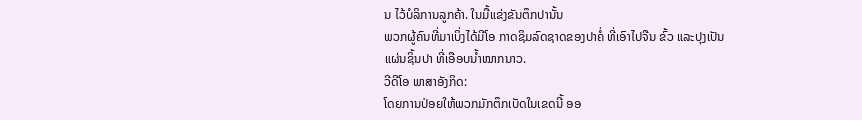ນ ໄວ້ບໍລິການລູກຄ້າ. ໃນມື້ແຂ່ງຂັນຕຶກປານັ້ນ
ພວກຜູ້ຄົນທີ່ມາເບິ່ງໄດ້ມີໂອ ກາດຊິມລົດຊາດຂອງປາຄໍ່ ທີ່ເອົາໄປຈືນ ຂົ້ວ ແລະປຸງເປັນ
ແຜ່ນຊິ້ນປາ ທີ່ເອືອບນໍ້າໝາກນາວ.
ວີດີໂອ ພາສາອັງກິດ:
ໂດຍການປ່ອຍໃຫ້ພວກມັກຕຶກເບັດໃນເຂດນີ້ ອອ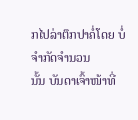ກໄປລ່າຕຶກປາຄໍ່ໂດຍ ບໍ່ຈໍາກັດຈໍານວນ
ນັ້ນ ບັນດາເຈົ້າໜ້າທີ່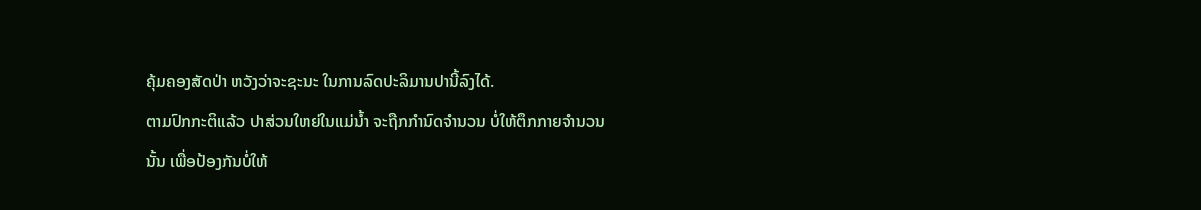ຄຸ້ມຄອງສັດປ່າ ຫວັງວ່າຈະຊະນະ ໃນການລົດປະລິມານປານີ້ລົງໄດ້.
ຕາມປົກກະຕິແລ້ວ ປາສ່ວນໃຫຍ່ໃນແມ່ນໍ້າ ຈະຖືກກໍານົດຈໍານວນ ບໍ່ໃຫ້ຕຶກກາຍຈໍານວນ
ນັ້ນ ເພື່ອປ້ອງກັນບໍ່ໃຫ້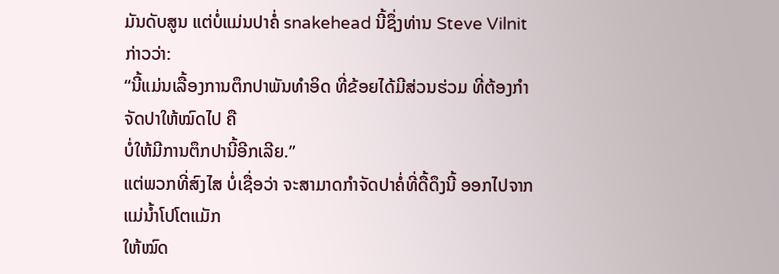ມັນດັບສູນ ແຕ່ບໍ່ແມ່ນປາຄໍ່ snakehead ນີ້ຊຶ່ງທ່ານ Steve Vilnit
ກ່າວວ່າ:
“ນີ້ແມ່ນເລື້ອງການຕຶກປາພັນທໍາອິດ ທີ່ຂ້ອຍໄດ້ມີສ່ວນຮ່ວມ ທີ່ຕ້ອງກໍາຈັດປາໃຫ້ໝົດໄປ ຄື
ບໍ່ໃຫ້ມີການຕຶກປານີ້ອີກເລີຍ.”
ແຕ່ພວກທີ່ສົງໄສ ບໍ່ເຊື່ອວ່າ ຈະສາມາດກໍາຈັດປາຄໍ່ທີ່ດື້ດຶງນີ້ ອອກໄປຈາກແມ່ນໍ້າໂປໂຕແມັກ
ໃຫ້ໝົດ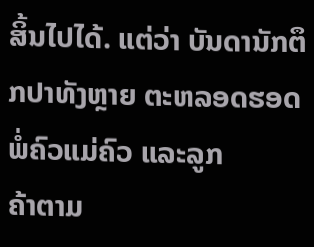ສິ້ນໄປໄດ້. ແຕ່ວ່າ ບັນດານັກຕຶກປາທັງຫຼາຍ ຕະຫລອດຮອດ ພໍ່ຄົວແມ່ຄົວ ແລະລູກ
ຄ້າຕາມ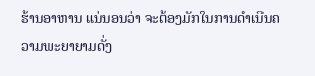ຮ້ານອາຫານ ແນ່ນອນວ່າ ຈະຕ້ອງມັກໃນການດໍາເນີນຄວາມພະຍາຍາມດັ່ງ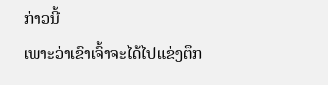ກ່າວນີ້
ເພາະວ່າເຂົາເຈົ້າຈະໄດ້ໄປແຂ່ງຕຶກ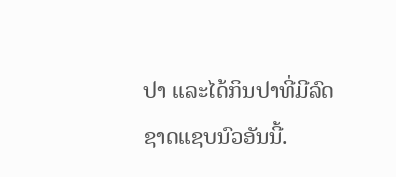ປາ ແລະໄດ້ກິນປາທີ່ມີລົດຊາດແຊບນົວອັນນີ້.